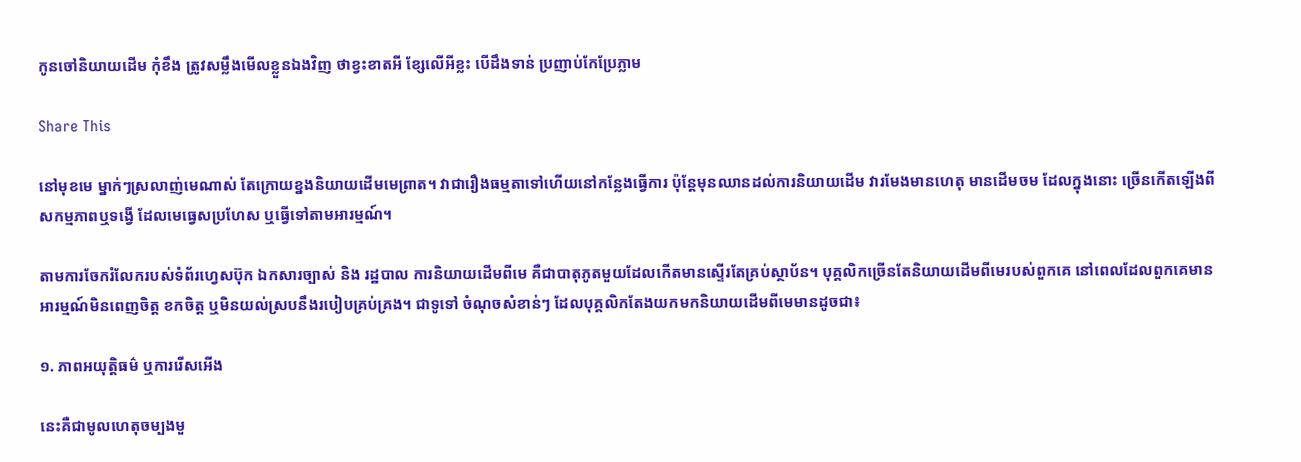កូនចៅនិយាយដើម កុំខឹង ត្រូវសម្លឹងមើលខ្លួនឯងវិញ ថាខ្វះខាតអី ខ្សែលើអីខ្លះ បើដឹងទាន់ ប្រញាប់កែប្រែភ្លាម

Share This

នៅមុខមេ ម្នាក់ៗស្រលាញ់មេណាស់ តែក្រោយខ្នងនិយាយដើមមេព្រាត។ វាជារឿងធម្មតាទៅហើយនៅកន្លែងធ្វើការ ប៉ុន្តែមុនឈានដល់ការនិយាយដើម វារមែងមានហេតុ មានដើមចម ដែលក្នុងនោះ ច្រើនកើតឡើងពីសកម្មភាពឬទង្វើ ដែលមេធ្វេសប្រហែស ឬធ្វើទៅតាមអារម្មណ៍។

តាមការចែករំលែករបស់ទំព័រហ្វេសប៊ុក ឯកសារច្បាស់ និង រដ្ឋបាល ការនិយាយដើមពីមេ គឺជាបាតុភូតមួយដែលកើតមានស្ទើរតែគ្រប់ស្ថាប័ន។ បុគ្គលិកច្រើនតែនិយាយដើមពីមេរបស់ពួកគេ នៅពេលដែលពួកគេមានអារម្មណ៍មិនពេញចិត្ត ខកចិត្ត ឬមិនយល់ស្របនឹងរបៀបគ្រប់គ្រង។ ជាទូទៅ ចំណុចសំខាន់ៗ ដែលបុគ្គលិកតែងយកមកនិយាយដើមពីមេមានដូចជា៖

១. ភាពអយុត្តិធម៌ ឬការរើសអើង

នេះគឺជាមូលហេតុចម្បងមួ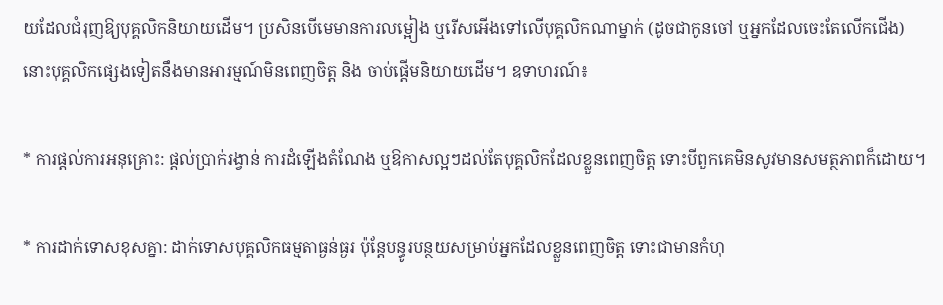យដែលជំរុញឱ្យបុគ្គលិកនិយាយដើម។ ប្រសិនបើមេមានការលម្អៀង ឬរើសអើងទៅលើបុគ្គលិកណាម្នាក់ (ដូចជាកូនចៅ ឬអ្នកដែលចេះតែលើកជើង) នោះបុគ្គលិកផ្សេងទៀតនឹងមានអារម្មណ៍មិនពេញចិត្ត និង ចាប់ផ្តើមនិយាយដើម។ ឧទាហរណ៍៖

* ការផ្តល់ការអនុគ្រោះ: ផ្តល់ប្រាក់រង្វាន់ ការដំឡើងតំណែង ឬឱកាសល្អៗដល់តែបុគ្គលិកដែលខ្លួនពេញចិត្ត ទោះបីពួកគេមិនសូវមានសមត្ថភាពក៏ដោយ។

* ការដាក់ទោសខុសគ្នា: ដាក់ទោសបុគ្គលិកធម្មតាធ្ងន់ធ្ងរ ប៉ុន្តែបន្ធូរបន្ថយសម្រាប់អ្នកដែលខ្លួនពេញចិត្ត ទោះជាមានកំហុ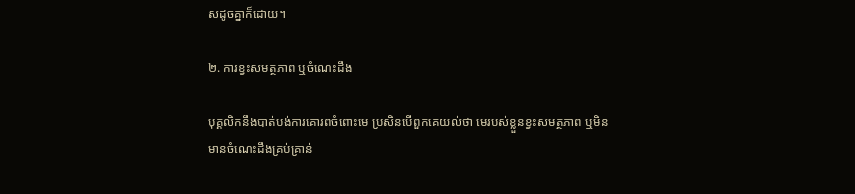សដូចគ្នាក៏ដោយ។

២. ការខ្វះសមត្ថភាព ឬចំណេះដឹង

បុគ្គលិកនឹងបាត់បង់ការគោរពចំពោះមេ ប្រសិនបើពួកគេយល់ថា មេរបស់ខ្លួនខ្វះសមត្ថភាព ឬមិនមានចំណេះដឹងគ្រប់គ្រាន់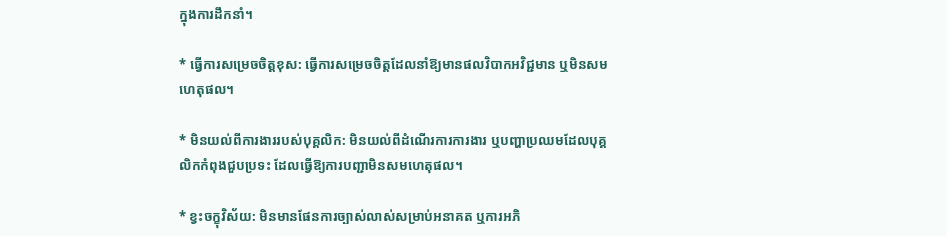ក្នុងការដឹកនាំ។

* ធ្វើការសម្រេចចិត្តខុស: ធ្វើការសម្រេចចិត្តដែលនាំឱ្យមានផលវិបាកអវិជ្ជមាន ឬមិនសមហេតុផល។

* មិនយល់ពីការងាររបស់បុគ្គលិក: មិនយល់ពីដំណើរការការងារ ឬបញ្ហាប្រឈមដែលបុគ្គលិកកំពុងជួបប្រទះ ដែលធ្វើឱ្យការបញ្ជាមិនសមហេតុផល។

* ខ្វះចក្ខុវិស័យ: មិនមានផែនការច្បាស់លាស់សម្រាប់អនាគត ឬការអភិ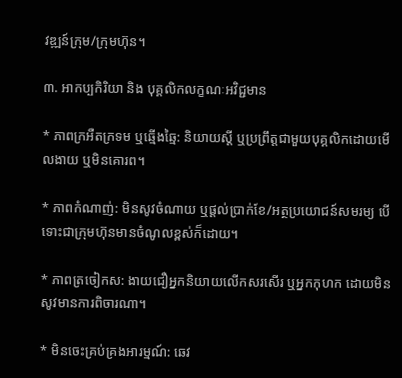វឌ្ឍន៍ក្រុម/ក្រុមហ៊ុន។

៣. អាកប្បកិរិយា និង បុគ្គលិកលក្ខណៈអវិជ្ជមាន

* ភាពក្រអឺតក្រទម ឬឆ្មើងឆ្មៃ: និយាយស្តី ឬប្រព្រឹត្តជាមួយបុគ្គលិកដោយមើលងាយ ឬមិនគោរព។

* ភាពកំណាញ់: មិនសូវចំណាយ ឬផ្តល់ប្រាក់ខែ/អត្ថប្រយោជន៍សមរម្យ បើទោះជាក្រុមហ៊ុនមានចំណូលខ្ពស់ក៏ដោយ។

* ភាពត្រចៀកស: ងាយជឿអ្នកនិយាយលើកសរសើរ ឬអ្នកកុហក ដោយមិនសូវមានការពិចារណា។

* មិនចេះគ្រប់គ្រងអារម្មណ៍: ឆេវ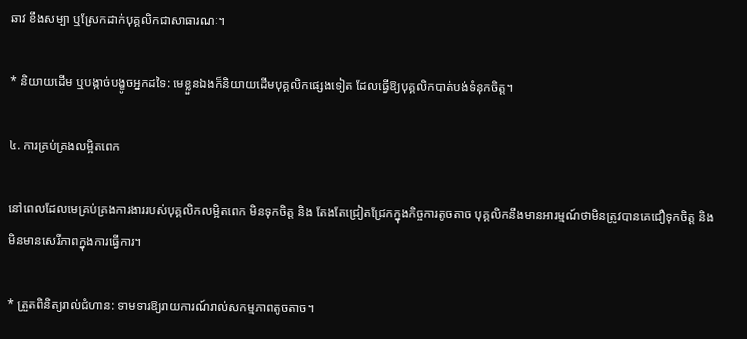ឆាវ ខឹងសម្បា ឬស្រែកដាក់បុគ្គលិកជាសាធារណៈ។

* និយាយដើម ឬបង្កាច់បង្ខូចអ្នកដទៃ: មេខ្លួនឯងក៏និយាយដើមបុគ្គលិកផ្សេងទៀត ដែលធ្វើឱ្យបុគ្គលិកបាត់បង់ទំនុកចិត្ត។

៤. ការគ្រប់គ្រងលម្អិតពេក

នៅពេលដែលមេគ្រប់គ្រងការងាររបស់បុគ្គលិកលម្អិតពេក មិនទុកចិត្ត និង តែងតែជ្រៀតជ្រែកក្នុងកិច្ចការតូចតាច បុគ្គលិកនឹងមានអារម្មណ៍ថាមិនត្រូវបានគេជឿទុកចិត្ត និង មិនមានសេរីភាពក្នុងការធ្វើការ។

* ត្រួតពិនិត្យរាល់ជំហាន: ទាមទារឱ្យរាយការណ៍រាល់សកម្មភាពតូចតាច។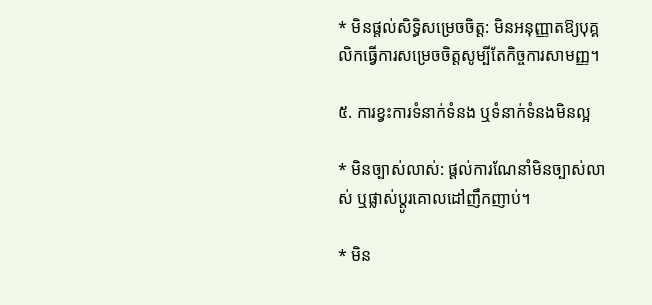* មិនផ្តល់សិទ្ធិសម្រេចចិត្ត: មិនអនុញ្ញាតឱ្យបុគ្គលិកធ្វើការសម្រេចចិត្តសូម្បីតែកិច្ចការសាមញ្ញ។

៥. ការខ្វះការទំនាក់ទំនង ឬទំនាក់ទំនងមិនល្អ

* មិនច្បាស់លាស់: ផ្តល់ការណែនាំមិនច្បាស់លាស់ ឬផ្លាស់ប្តូរគោលដៅញឹកញាប់។

* មិន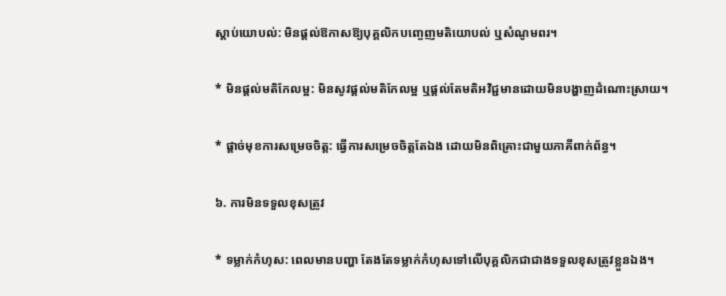ស្តាប់យោបល់: មិនផ្តល់ឱកាសឱ្យបុគ្គលិកបញ្ចេញមតិយោបល់ ឬសំណូមពរ។

* មិនផ្តល់មតិកែលម្អ: មិនសូវផ្តល់មតិកែលម្អ ឬផ្តល់តែមតិអវិជ្ជមានដោយមិនបង្ហាញដំណោះស្រាយ។

* ផ្តាច់មុខការសម្រេចចិត្ត: ធ្វើការសម្រេចចិត្តតែឯង ដោយមិនពិគ្រោះជាមួយភាគីពាក់ព័ន្ធ។

៦. ការមិនទទួលខុសត្រូវ

* ទម្លាក់កំហុស: ពេលមានបញ្ហា តែងតែទម្លាក់កំហុសទៅលើបុគ្គលិកជាជាងទទួលខុសត្រូវខ្លួនឯង។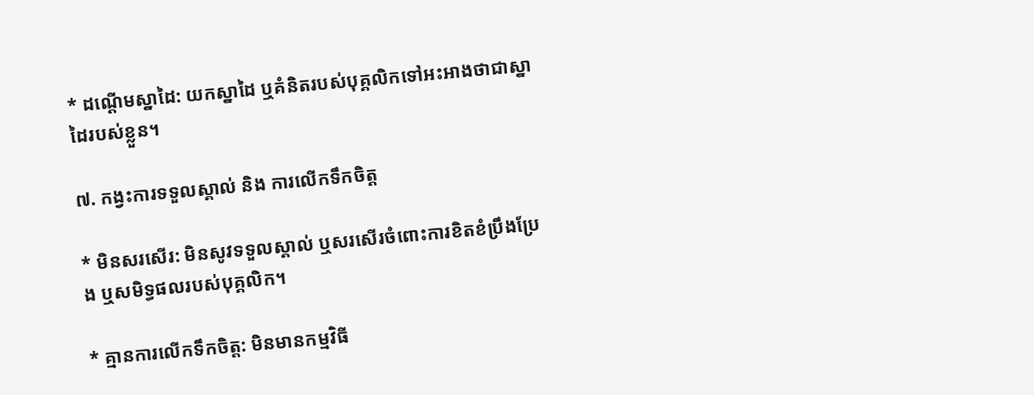* ដណ្តើមស្នាដៃ: យកស្នាដៃ ឬគំនិតរបស់បុគ្គលិកទៅអះអាងថាជាស្នាដៃរបស់ខ្លួន។

៧. កង្វះការទទួលស្គាល់ និង ការលើកទឹកចិត្ត

* មិនសរសើរ: មិនសូវទទួលស្គាល់ ឬសរសើរចំពោះការខិតខំប្រឹងប្រែង ឬសមិទ្ធផលរបស់បុគ្គលិក។

* គ្មានការលើកទឹកចិត្ត: មិនមានកម្មវិធី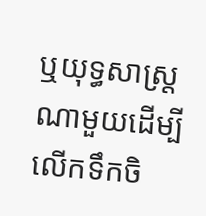ឬយុទ្ធសាស្ត្រណាមួយដើម្បីលើកទឹកចិ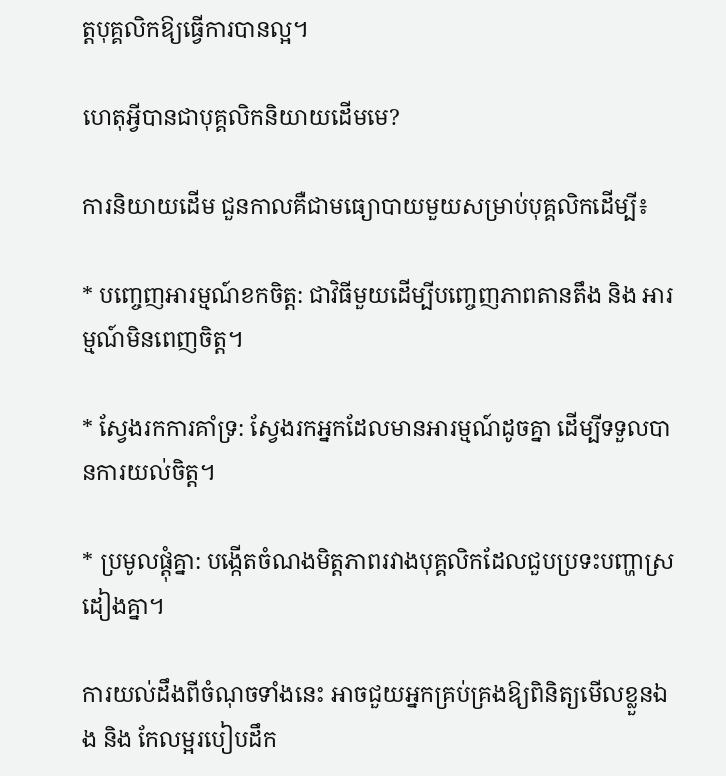ត្តបុគ្គលិកឱ្យធ្វើការបានល្អ។

ហេតុអ្វីបានជាបុគ្គលិកនិយាយដើមមេ?

ការនិយាយដើម ជួនកាលគឺជាមធ្យោបាយមួយសម្រាប់បុគ្គលិកដើម្បី៖

* បញ្ចេញអារម្មណ៍ខកចិត្ត: ជាវិធីមួយដើម្បីបញ្ចេញភាពតានតឹង និង អារម្មណ៍មិនពេញចិត្ត។

* ស្វែងរកការគាំទ្រ: ស្វែងរកអ្នកដែលមានអារម្មណ៍ដូចគ្នា ដើម្បីទទួលបានការយល់ចិត្ត។

* ប្រមូលផ្តុំគ្នា: បង្កើតចំណងមិត្តភាពរវាងបុគ្គលិកដែលជួបប្រទះបញ្ហាស្រដៀងគ្នា។

ការយល់ដឹងពីចំណុចទាំងនេះ អាចជួយអ្នកគ្រប់គ្រងឱ្យពិនិត្យមើលខ្លួនឯង និង កែលម្អរបៀបដឹក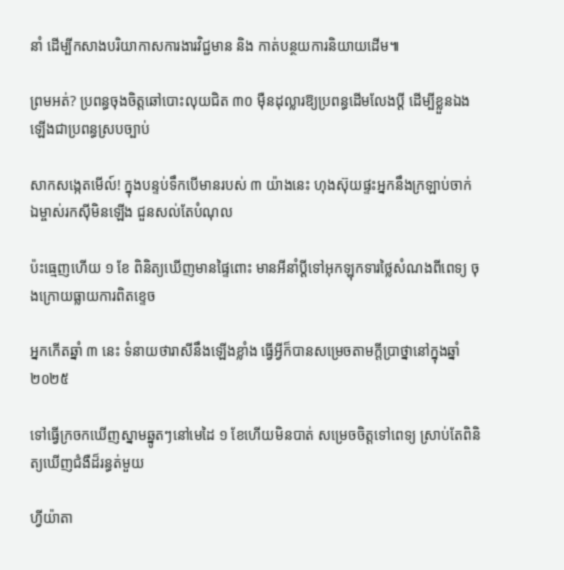នាំ ដើម្បីកសាងបរិយាកាសការងារវិជ្ជមាន និង កាត់បន្ថយការនិយាយដើម៕

ព្រមអត់? ប្រពន្ធចុងចិត្តឆៅបោះលុយជិត ៣០ ម៉ឺនដុល្លារឱ្យប្រពន្ធដើមលែងប្តី ដើម្បីខ្លួនឯងឡើងជាប្រពន្ធស្របច្បាប់

សាកសង្កេតមើល៍! ក្នុងបន្ទប់ទឹកបើមានរបស់ ៣ យ៉ាងនេះ ហុងស៊ុយផ្ទះអ្នកនឹងក្រឡាប់ចាក់ ឯម្ចាស់រកស៊ីមិនឡើង ជួនសល់តែបំណុល

ប៉ះធ្មេញហើយ ១ ខែ ពិនិត្យឃើញមានផ្ទៃពោះ មានអីនាំប្ដីទៅអុកឡុកទារថ្លៃសំណងពីពេទ្យ ចុងក្រោយធ្លាយការពិតខ្ទេច

អ្នកកើតឆ្នាំ ៣ នេះ ទំនាយថារាសីនឹងឡើងខ្លាំង ធ្វើអ្វីក៏បានសម្រេចតាមក្ដីប្រាថ្នានៅក្នុងឆ្នាំ ២០២៥

ទៅធ្វើក្រចកឃើញស្នាមឆ្នូតៗនៅមេដៃ ១ ខែហើយមិនបាត់ សម្រេចចិត្តទៅពេទ្យ ស្រាប់តែពិនិត្យឃើញជំងឺដ៏រន្ធត់មួយ

ហ្វីយ៉ាតា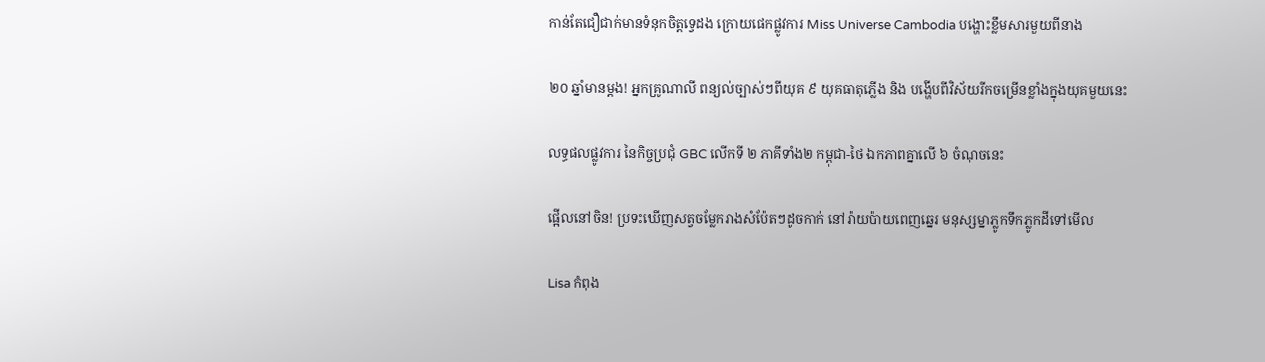កាន់តែជឿជាក់មានទំនុកចិត្តទ្វេដង ក្រោយផេកផ្លូវការ Miss Universe Cambodia បង្ហោះខ្លឹមសារមួយពីនាង

២០ ឆ្នាំមានម្ដង! អ្នកគ្រូណាលី ពន្យល់ច្បាស់ៗពីយុគ ៩ យុគធាតុភ្លើង និង បង្ហើបពីវិស័យរីកចម្រើនខ្លាំងក្នុងយុគមួយនេះ

លទ្ធផលផ្លូវការ នៃកិច្ចប្រជុំ GBC លើកទី ២ ភាគីទាំង២ កម្ពុជា-ថៃ ឯកភាពគ្នាលើ ៦ ចំណុចនេះ

ផ្អើលនៅចិន! ប្រទះឃើញសត្វចម្លែករាងសំប៉ែតៗដូចកាក់ នៅរ៉ាយប៉ាយពេញឆ្នេរ មនុស្សម្នាភ្លូកទឹកភ្លូកដីទៅមើល

Lisa កំពុង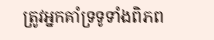ត្រូវអ្នកគាំទ្រទូទាំងពិភព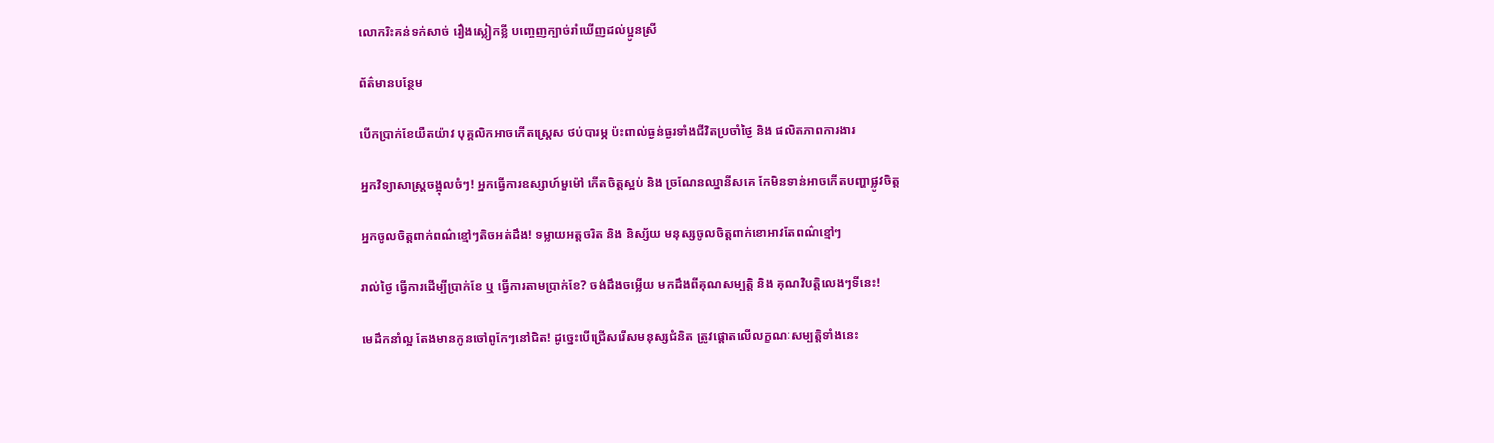លោករិះគន់ទក់សាច់ រឿងស្លៀកខ្លី បញ្ចេញក្បាច់រាំឃើញដល់ប្អូនស្រី

ព័ត៌មានបន្ថែម

បើកប្រាក់ខែយឺតយ៉ាវ បុគ្គលិកអាចកើតស្ត្រេស ថប់បារម្ភ ប៉ះពាល់ធ្ងន់ធ្ងរទាំងជីវិតប្រចាំថ្ងៃ និង ផលិតភាពការងារ

អ្នកវិទ្យាសាស្ត្រចង្អុលចំៗ! អ្នកធ្វើការឧស្សាហ៍មួម៉ៅ កើតចិត្តស្អប់ និង ច្រណែនឈ្នានីសគេ កែមិនទាន់អាចកើតបញ្ហាផ្លូវចិត្ត

អ្នកចូលចិត្តពាក់ពណ៌ខ្មៅៗតិចអត់ដឹង! ទម្លាយអត្តចរិត និង និស្ស័យ មនុស្សចូលចិត្តពាក់ខោអាវតែពណ៌ខ្មៅៗ

រាល់ថ្ងៃ ធ្វើការដើម្បីប្រាក់ខែ ឬ ធ្វើការតាមប្រាក់ខែ? ចង់ដឹងចម្លើយ មកដឹងពីគុណសម្បត្តិ និង គុណវិបត្តិលេងៗទីនេះ!

មេដឹកនាំល្អ តែងមានកូនចៅពូកែៗនៅជិត! ដូច្នេះបើជ្រើសរើសមនុស្សជំនិត ត្រូវផ្តោតលើលក្ខណៈសម្បត្តិទាំងនេះ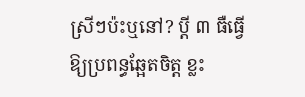ស្រីៗប៉ះឬនៅ? ប្ដី ៣ ធឺធ្វើឱ្យប្រពន្ធឆ្អែតចិត្ត ខ្លះ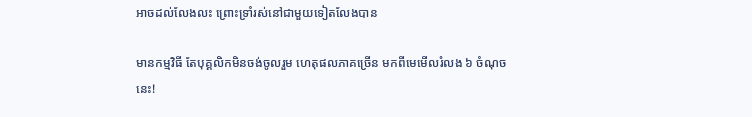អាចដល់លែងលះ ព្រោះទ្រាំរស់នៅជាមួយទៀតលែងបាន

មានកម្មវិធី តែបុគ្គលិកមិនចង់ចូលរួម ហេតុផលភាគច្រើន មកពីមេមើលរំលង ៦ ចំណុចនេះ!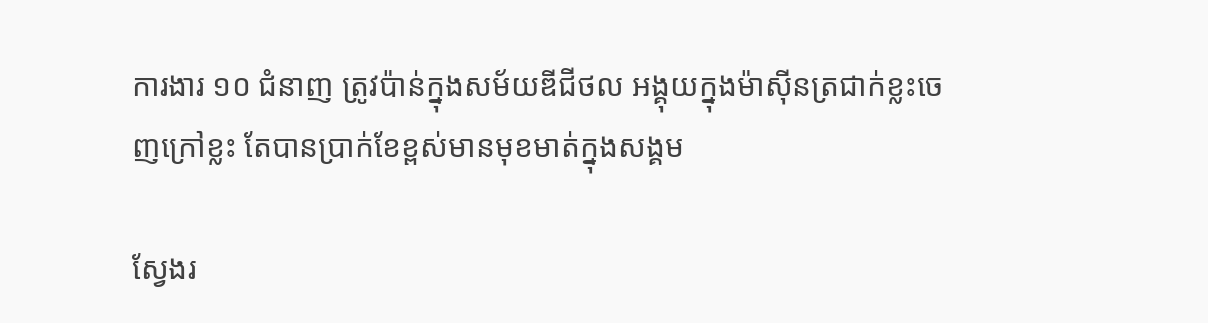ការងារ ១០ ជំនាញ ត្រូវប៉ាន់ក្នុងសម័យឌីជីថល អង្គុយក្នុងម៉ាស៊ីនត្រជាក់ខ្លះចេញក្រៅខ្លះ តែបានប្រាក់ខែខ្ពស់មានមុខមាត់ក្នុងសង្គម

ស្វែងរ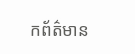កព័ត៌មាន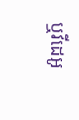ឬវីដេអូ